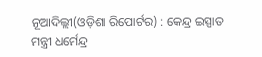ନୂଆଦିଲ୍ଲୀ(ଓଡ଼ିଶା ରିପୋର୍ଟର) : କେନ୍ଦ୍ର ଇସ୍ପାତ ମନ୍ତ୍ରୀ ଧର୍ମେନ୍ଦ୍ର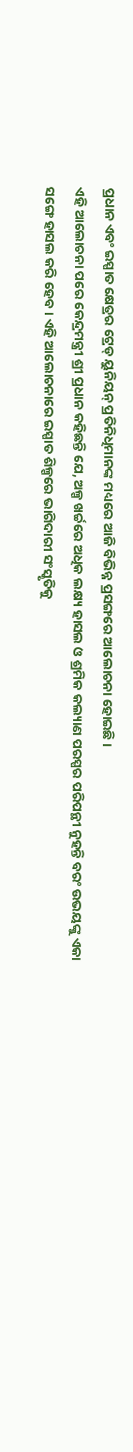ପ୍ରଧାନ ଏବଂ ଇସ୍ପାତ କ୍ଷେତ୍ରର ଟ୍ରେଡ୍ ୟୁନିୟନ୍ ପ୍ରତିନିଧିମାନଙ୍କ ମଧ୍ୟରେ ଆଜି ବିଭିନ୍ନ ପ୍ରସଙ୍ଗରେ ଆଲୋଚନା ହୋଇଛି।
ଏହି ଆଲୋଚନା ପରେ କେନ୍ଦ୍ରମନ୍ତ୍ରୀ ଶ୍ରୀ ପ୍ରଧାନ କହିଛନ୍ତି ଯେ, ଅଳ୍ପ ଖର୍ଚ୍ଚରେ ଅଧିକ ଲକ୍ଷ୍ୟ ହାସଲ ଓ ଶ୍ରମିକ କଲ୍ୟାଣ ପରସ୍ପର ପରିପନ୍ଥୀ ନୁହନ୍ତି ବରଂ ଉଭୟଙ୍କୁ ଏକା ସଙ୍ଗେ ହାସଲ କରି ହେବ। ଏହି ଆଲୋଚନାରେ ଇସ୍ପାତ ଶିଳ୍ପରେ ଭାଗିଦାରୀ ସଂସ୍କୃତିକୁ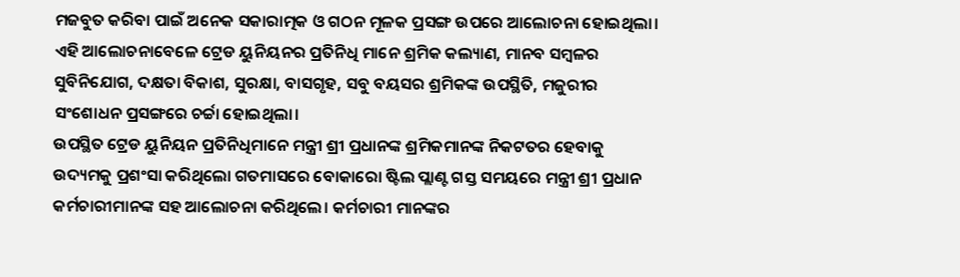ମଜବୁତ କରିବା ପାଇଁ ଅନେକ ସକାରାତ୍ମକ ଓ ଗଠନ ମୂଳକ ପ୍ରସଙ୍ଗ ଉପରେ ଆଲୋଚନା ହୋଇଥିଲା। ଏହି ଆଲୋଚନାବେଳେ ଟ୍ରେଡ ୟୁନିୟନର ପ୍ରତିନିଧି ମାନେ ଶ୍ରମିକ କଲ୍ୟାଣ, ମାନବ ସମ୍ବଳର ସୁବିନିଯୋଗ, ଦକ୍ଷତା ବିକାଶ, ସୁରକ୍ଷା, ବାସଗୃହ, ସବୁ ବୟସର ଶ୍ରମିକଙ୍କ ଉପସ୍ଥିତି, ମଜୁରୀର ସଂଶୋଧନ ପ୍ରସଙ୍ଗରେ ଚର୍ଚ୍ଚା ହୋଇଥିଲା।
ଉପସ୍ଥିତ ଟ୍ରେଡ ୟୁନିୟନ ପ୍ରତିନିଧିମାନେ ମନ୍ତ୍ରୀ ଶ୍ରୀ ପ୍ରଧାନଙ୍କ ଶ୍ରମିକମାନଙ୍କ ନିକଟତର ହେବାକୁ ଉଦ୍ୟମକୁ ପ୍ରଶଂସା କରିଥିଲୋ ଗତମାସରେ ବୋକାରୋ ଷ୍ଟିଲ ପ୍ଲାଣ୍ଟ ଗସ୍ତ ସମୟରେ ମନ୍ତ୍ରୀ ଶ୍ରୀ ପ୍ରଧାନ କର୍ମଚାରୀମାନଙ୍କ ସହ ଆଲୋଚନା କରିଥିଲେ। କର୍ମଚାରୀ ମାନଙ୍କର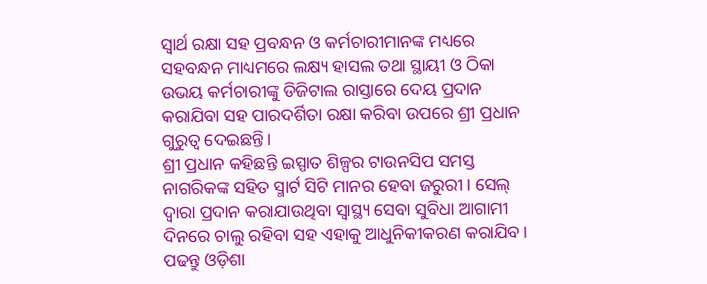ସ୍ୱାର୍ଥ ରକ୍ଷା ସହ ପ୍ରବନ୍ଧନ ଓ କର୍ମଚାରୀମାନଙ୍କ ମଧ୍ୟରେ ସହବନ୍ଧନ ମାଧ୍ୟମରେ ଲକ୍ଷ୍ୟ ହାସଲ ତଥା ସ୍ଥାୟୀ ଓ ଠିକା ଉଭୟ କର୍ମଚାରୀଙ୍କୁ ଡିଜିଟାଲ ରାସ୍ତାରେ ଦେୟ ପ୍ରଦାନ କରାଯିବା ସହ ପାରଦର୍ଶିତା ରକ୍ଷା କରିବା ଉପରେ ଶ୍ରୀ ପ୍ରଧାନ ଗୁରୁତ୍ୱ ଦେଇଛନ୍ତି।
ଶ୍ରୀ ପ୍ରଧାନ କହିଛନ୍ତି ଇସ୍ପାତ ଶିଳ୍ପର ଟାଉନସିପ ସମସ୍ତ ନାଗରିକଙ୍କ ସହିତ ସ୍ମାର୍ଟ ସିଟି ମାନର ହେବା ଜରୁରୀ। ସେଲ୍ ଦ୍ୱାରା ପ୍ରଦାନ କରାଯାଉଥିବା ସ୍ୱାସ୍ଥ୍ୟ ସେବା ସୁବିଧା ଆଗାମୀ ଦିନରେ ଚାଲୁ ରହିବା ସହ ଏହାକୁ ଆଧୁନିକୀକରଣ କରାଯିବ।
ପଢନ୍ତୁ ଓଡ଼ିଶା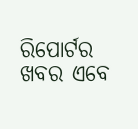ରିପୋର୍ଟର ଖବର ଏବେ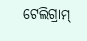ଟେଲିଗ୍ରାମ୍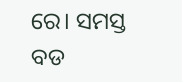ରେ। ସମସ୍ତ ବଡ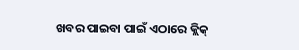ଖବର ପାଇବା ପାଇଁ ଏଠାରେ କ୍ଲିକ୍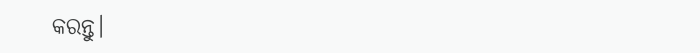କରନ୍ତୁ।